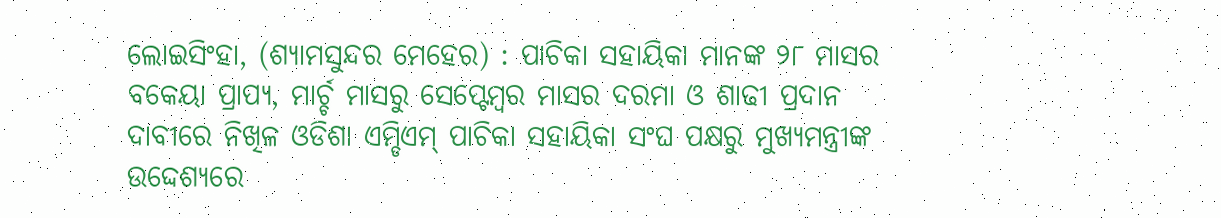ଲୋଇସିଂହା, (ଶ୍ୟାମସୁନ୍ଦର ମେହେର) : ପାଚିକା ସହାୟିକା ମାନଙ୍କ ୨୮ ମାସର ବକେୟା ପ୍ରାପ୍ୟ, ମାର୍ଚ୍ଚ ମାସରୁ ସେପ୍ଟେମ୍ବର ମାସର ଦରମା ଓ ଶାଢୀ ପ୍ରଦାନ ଦାବୀରେ ନିଖିଳ ଓଡିଶା ଏମ୍ଡିଏମ୍ ପାଚିକା ସହାୟିକା ସଂଘ ପକ୍ଷରୁ ମୁଖ୍ୟମନ୍ତ୍ରୀଙ୍କ ଉଦ୍ଦେଶ୍ୟରେ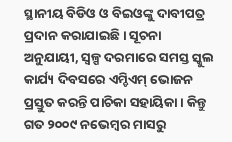ସ୍ଥାନୀୟ ବିଡିଓ ଓ ବିଇଓଙ୍କୁ ଦାବୀପତ୍ର ପ୍ରଦାନ କରାଯାଇଛି । ସୂଚନା ଅନୁଯାୟୀ, ସ୍ୱଳ୍ପ ଦରମାରେ ସମସ୍ତ ସ୍କୁଲ କାର୍ଯ୍ୟ ଦିବସରେ ଏମ୍ଡିଏମ୍ ଭୋଜନ ପ୍ରସ୍ତୁତ କରନ୍ତି ପାଚିକା ସହାୟିକା । କିନ୍ତୁ ଗତ ୨୦୦୯ ନଭେମ୍ବର ମାସରୁ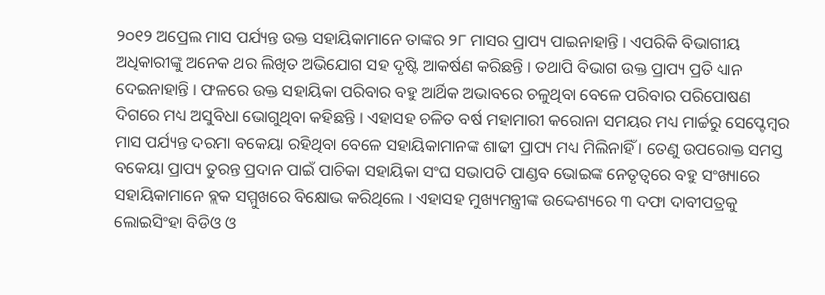୨୦୧୨ ଅପ୍ରେଲ ମାସ ପର୍ଯ୍ୟନ୍ତ ଉକ୍ତ ସହାୟିକାମାନେ ତାଙ୍କର ୨୮ ମାସର ପ୍ରାପ୍ୟ ପାଇନାହାନ୍ତି । ଏପରିକି ବିଭାଗୀୟ ଅଧିକାରୀଙ୍କୁ ଅନେକ ଥର ଲିଖିତ ଅଭିଯୋଗ ସହ ଦୃଷ୍ଟି ଆକର୍ଷଣ କରିଛନ୍ତି । ତଥାପି ବିଭାଗ ଉକ୍ତ ପ୍ରାପ୍ୟ ପ୍ରତି ଧ୍ୟାନ ଦେଇନାହାନ୍ତି । ଫଳରେ ଉକ୍ତ ସହାୟିକା ପରିବାର ବହୁ ଆର୍ଥିକ ଅଭାବରେ ଚଳୁଥିବା ବେଳେ ପରିବାର ପରିପୋଷଣ ଦିଗରେ ମଧ୍ୟ ଅସୁବିଧା ଭୋଗୁଥିବା କହିଛନ୍ତି । ଏହାସହ ଚଳିତ ବର୍ଷ ମହାମାରୀ କରୋନା ସମୟର ମଧ୍ୟ ମାର୍ଚ୍ଚରୁ ସେପ୍ଟେମ୍ବର ମାସ ପର୍ଯ୍ୟନ୍ତ ଦରମା ବକେୟା ରହିଥିବା ବେଳେ ସହାୟିକାମାନଙ୍କ ଶାଢୀ ପ୍ରାପ୍ୟ ମଧ୍ୟ ମିଲିନାହିଁ । ତେଣୁ ଉପରୋକ୍ତ ସମସ୍ତ ବକେୟା ପ୍ରାପ୍ୟ ତୁରନ୍ତ ପ୍ରଦାନ ପାଇଁ ପାଚିକା ସହାୟିକା ସଂଘ ସଭାପତି ପାଣ୍ଡବ ଭୋଇଙ୍କ ନେତୃତ୍ୱରେ ବହୁ ସଂଖ୍ୟାରେ ସହାୟିକାମାନେ ବ୍ଲକ ସମ୍ମୁଖରେ ବିକ୍ଷୋଭ କରିଥିଲେ । ଏହାସହ ମୁଖ୍ୟମନ୍ତ୍ରୀଙ୍କ ଉଦ୍ଦେଶ୍ୟରେ ୩ ଦଫା ଦାବୀପତ୍ରକୁ ଲୋଇସିଂହା ବିଡିଓ ଓ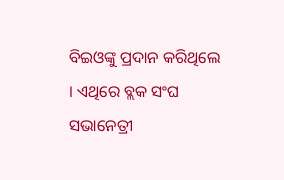ବିଇଓଙ୍କୁ ପ୍ରଦାନ କରିଥିଲେ । ଏଥିରେ ବ୍ଲକ ସଂଘ ସଭାନେତ୍ରୀ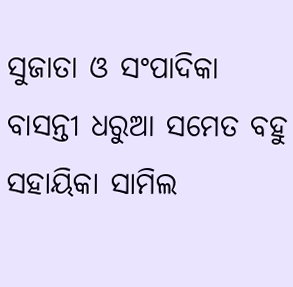ସୁଜାତା ଓ ସଂପାଦିକା ବାସନ୍ତୀ ଧରୁଆ ସମେତ ବହୁ ସହାୟିକା ସାମିଲ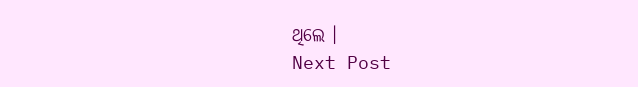ଥିଲେ ।
Next Post